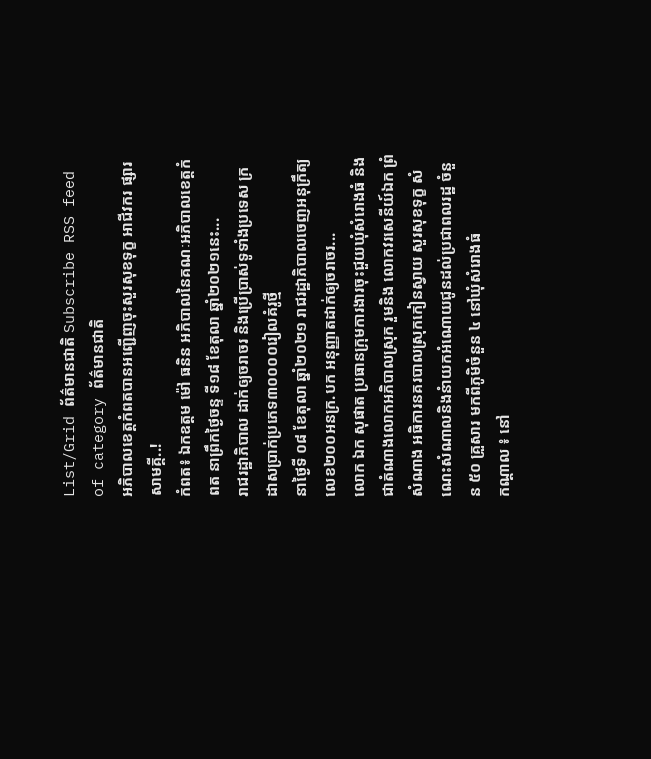List/Grid ព័ត៌មានជាតិ Subscribe RSS feed of category ព័ត៌មានជាតិ
អភិបាលខេត្តកំពតបានអញ្ជើញចុះសួរសុខទុក្ខ អាជីវករ ផ្សារសាមគ្គី..!
កំពត៖ ឯកឧត្ដម ម៉ៅ ធនិន អភិបាលនៃគណៈអភិបាលខេត្តកំពត នាព្រឹកថ្ងៃចន្ទ ទី១៨ ខែតុលា ឆ្នាំ២០២១នេះ...
រាជរដ្ឋាភិបាល ដាក់ឲ្យចរាចរ និងប្រើប្រាស់ទូទាំងប្រទេស ក្រដាសប្រាក់ប្រភេទ៣០០០០រៀលគំរូថ្មី
នាថ្ងៃទី ០៨ ខែតុលា ឆ្នាំ២០២១ រាជរដ្ឋាភិបាលចេញអនុក្រឹត្យលេខ២០០អនក្រ.បក អនុញ្ញាតដាក់ឲ្យចរាចរ...
លោក ឯក សុផាត ប្រធានក្រុមការងារចុះជួយឃុំសំរោងធំ និងជាតំណាងលោកអភិបាលស្រុក រួមនិង លោកវរសេនីយ៍ឯក ព្រំ សំណាង អធិការនគរបាលស្រុកកៀនស្វាយ សួរសុខទុក្ខ សំណេះសំណាលនិងនំាយកអំណោយជូនដល់ប្រជាពលរដ្ឋ ចំនួន ៥០ គ្រួសារ មកពីភូមិចំនួន ៤ នៅឃុំសំរោងធំ
កណ្ដាល ៖ នៅ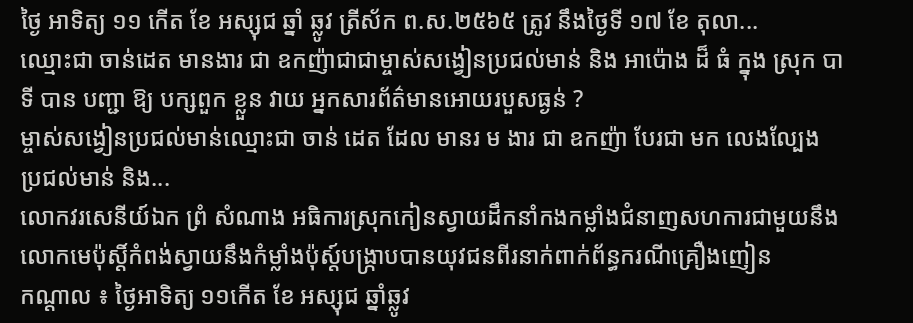ថ្ងៃ អាទិត្យ ១១ កើត ខែ អស្សុជ ឆ្នាំ ឆ្លូវ ត្រីស័ក ព.ស.២៥៦៥ ត្រូវ នឹងថ្ងៃទី ១៧ ខែ តុលា...
ឈ្មោះជា ចាន់ដេត មានងារ ជា ឧកញ៉ាជាជាម្ចាស់សង្វៀនប្រជល់មាន់ និង អាប៉ោង ដ៏ ធំ ក្នុង ស្រុក បាទី បាន បញ្ជា ឱ្យ បក្សពួក ខ្លួន វាយ អ្នកសារព័ត៌មានអោយរបួសធ្ងន់ ?
ម្ចាស់សង្វៀនប្រជល់មាន់ឈ្មោះជា ចាន់ ដេត ដែល មានរ ម ងារ ជា ឧកញ៉ា បែរជា មក លេងល្បែង ប្រជល់មាន់ និង...
លោកវរសេនីយ៍ឯក ព្រំ សំណាង អធិការស្រុកកៀនស្វាយដឹកនាំកងកម្លាំងជំនាញសហការជាមួយនឹងលោកមេប៉ុស្តិ៍កំពង់ស្វាយនឹងកំម្លាំងប៉ុស្ត៍បង្ក្រាបបានយុវជនពីរនាក់ពាក់ព័ន្ធករណីគ្រឿងញៀន
កណ្ដាល ៖ ថ្ងៃអាទិត្យ ១១កើត ខែ អស្សុជ ឆ្នាំឆ្លូវ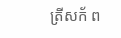ត្រីសក័ ព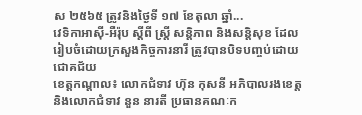ស ២៥៦៥ ត្រូវនិងថ្ងៃទី ១៧ ខែតុលា ឆ្នាំ...
វេទិកាអាស៊ី-អឺរ៉ុប ស្តីពី ស្ត្រី សន្តិភាព និងសន្តិសុខ ដែលរៀបចំដោយក្រសួងកិច្ចការនារី ត្រូវបានបិទបញ្ចប់ដោយជោគជ័យ
ខេត្តកណ្តាល៖ លោកជំទាវ ហ៊ុន កុសនី អភិបាលរងខេត្ត និងលោកជំទាវ នួន នារតី ប្រធានគណៈក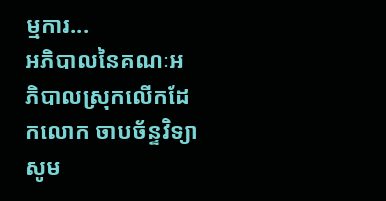ម្មការ...
អភិបាលនៃគណៈអភិបាលស្រុកលើកដែកលោក ចាបច័ន្ទវិទ្យា សូម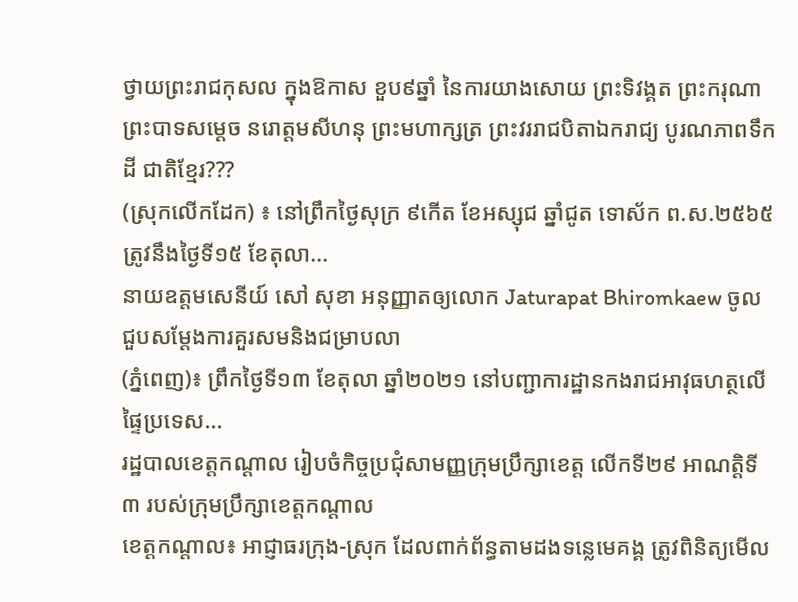ថ្វាយព្រះរាជកុសល ក្នុងឱកាស ខួប៩ឆ្នាំ នៃការយាងសោយ ព្រះទិវង្គត ព្រះករុណា ព្រះបាទសម្ដេច នរោត្តមសីហនុ ព្រះមហាក្សត្រ ព្រះវររាជបិតាឯករាជ្យ បូរណភាពទឹកដី ជាតិខ្មែរ???
(ស្រុកលើកដែក) ៖ នៅព្រឹកថ្ងៃសុក្រ ៩កើត ខែអស្សុជ ឆ្នាំជូត ទោស័ក ព.ស.២៥៦៥ ត្រូវនឹងថ្ងៃទី១៥ ខែតុលា...
នាយឧត្តមសេនីយ៍ សៅ សុខា អនុញ្ញាតឲ្យលោក Jaturapat Bhiromkaew ចូលជួបសម្តែងការគួរសមនិងជម្រាបលា
(ភ្នំពេញ)៖ ព្រឹកថ្ងៃទី១៣ ខែតុលា ឆ្នាំ២០២១ នៅបញ្ជាការដ្ឋានកងរាជអាវុធហត្ថលើផ្ទៃប្រទេស...
រដ្ឋបាលខេត្តកណ្តាល រៀបចំកិច្ចប្រជុំសាមញ្ញក្រុមប្រឹក្សាខេត្ត លើកទី២៩ អាណត្តិទី៣ របស់ក្រុមប្រឹក្សាខេត្តកណ្តាល
ខេត្តកណ្តាល៖ អាជ្ញាធរក្រុង-ស្រុក ដែលពាក់ព័ន្ធតាមដងទន្លេមេគង្គ ត្រូវពិនិត្យមើល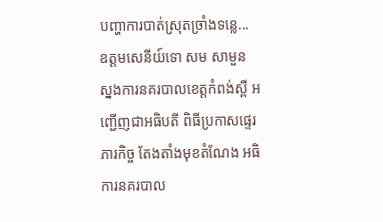បញ្ហាការបាត់ស្រុតច្រាំងទន្លេ...
ឧត្តមសេនីយ៍ទោ សម សាមួន ស្នងការនគរបាលខេត្ដកំពង់ស្ពឺ អញ្ជើញជាអធិបតី ពិធីប្រកាសផ្ទេរភារកិច្ច តែងតាំងមុខតំណែង អធិការនគរបាល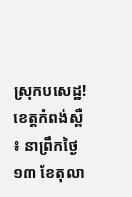ស្រុកបសេដ្ឋ!
ខេត្តកំពង់ស្ពឺ ៖ នាព្រឹកថ្ងៃ ១៣ ខែតុលា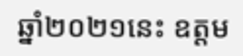ឆ្នាំ២០២១នេះ ឧត្តម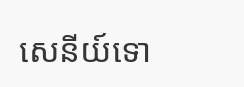សេនីយ៍ទោ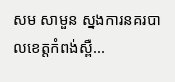សម សាមួន ស្នងការនគរបាលខេត្ដកំពង់ស្ពឺ...